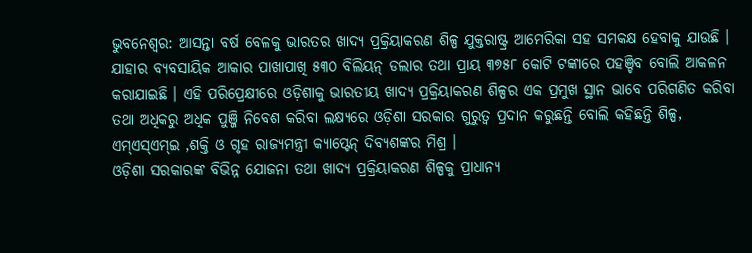ଭୁବନେଶ୍ବର: ଆସନ୍ତା ବର୍ଷ ବେଳକୁ ଭାରତର ଖାଦ୍ୟ ପ୍ରକ୍ରିୟାକରଣ ଶିଳ୍ପ ଯୁକ୍ତରାଷ୍ଟ୍ର ଆମେରିକା ସହ ସମକକ୍ଷ ହେବାକୁ ଯାଉଛି । ଯାହାର ବ୍ୟବସାୟିକ ଆକାର ପାଖାପାଖି ୫୩୦ ବିଲିୟନ୍ ଡଲାର ତଥା ପ୍ରାୟ ୩୭୫୮ କୋଟି ଟଙ୍କାରେ ପହଞ୍ଚିବ ବୋଲି ଆକଳନ କରାଯାଇଛି । ଏହି ପରିପ୍ରେକ୍ଷୀରେ ଓଡ଼ିଶାକୁ ଭାରତୀୟ ଖାଦ୍ୟ ପ୍ରକ୍ରିୟାକରଣ ଶିଳ୍ପର ଏକ ପ୍ରମୁଖ ସ୍ଥାନ ଭାବେ ପରିଗଣିତ କରିବା ତଥା ଅଧିକରୁ ଅଧିକ ପୁଞ୍ଜି ନିବେଶ କରିବା ଲକ୍ଷ୍ୟରେ ଓଡ଼ିଶା ସରକାର ଗୁରୁତ୍ଵ ପ୍ରଦାନ କରୁଛନ୍ତି ବୋଲି କହିଛନ୍ତି ଶିଳ୍ପ, ଏମ୍ଏସ୍ଏମ୍ଇ ,ଶକ୍ତି ଓ ଗୃହ ରାଜ୍ୟମନ୍ତ୍ରୀ କ୍ୟାପ୍ଟେନ୍ ଦିବ୍ୟଶଙ୍କର ମିଶ୍ର ।
ଓଡ଼ିଶା ସରକାରଙ୍କ ବିଭିନ୍ନ ଯୋଜନା ତଥା ଖାଦ୍ୟ ପ୍ରକ୍ରିୟାକରଣ ଶିଳ୍ପକୁ ପ୍ରାଧାନ୍ୟ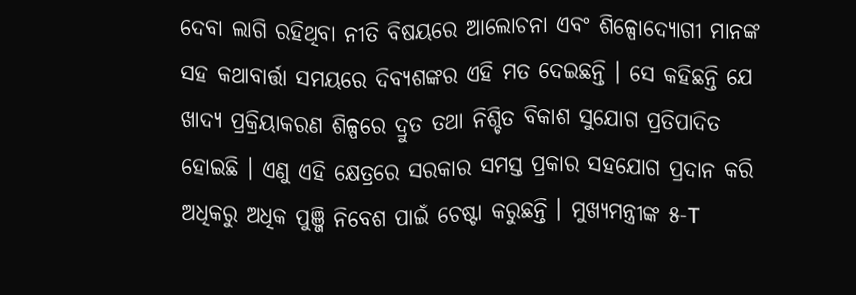ଦେବା ଲାଗି ରହିଥିବା ନୀତି ବିଷୟରେ ଆଲୋଚନା ଏବଂ ଶିଳ୍ପୋଦ୍ୟୋଗୀ ମାନଙ୍କ ସହ କଥାବାର୍ତ୍ତା ସମୟରେ ଦିବ୍ୟଶଙ୍କର ଏହି ମତ ଦେଇଛନ୍ତି । ସେ କହିଛନ୍ତି ଯେ ଖାଦ୍ୟ ପ୍ରକ୍ରିୟାକରଣ ଶିଳ୍ପରେ ଦ୍ରୁତ ତଥା ନିଶ୍ଚିତ ବିକାଶ ସୁଯୋଗ ପ୍ରତିପାଦିତ ହୋଇଛି । ଏଣୁ ଏହି କ୍ଷେତ୍ରରେ ସରକାର ସମସ୍ତ ପ୍ରକାର ସହଯୋଗ ପ୍ରଦାନ କରି ଅଧିକରୁ ଅଧିକ ପୁଞ୍ଜି ନିବେଶ ପାଇଁ ଚେଷ୍ଟା କରୁଛନ୍ତି । ମୁଖ୍ୟମନ୍ତ୍ରୀଙ୍କ ୫-T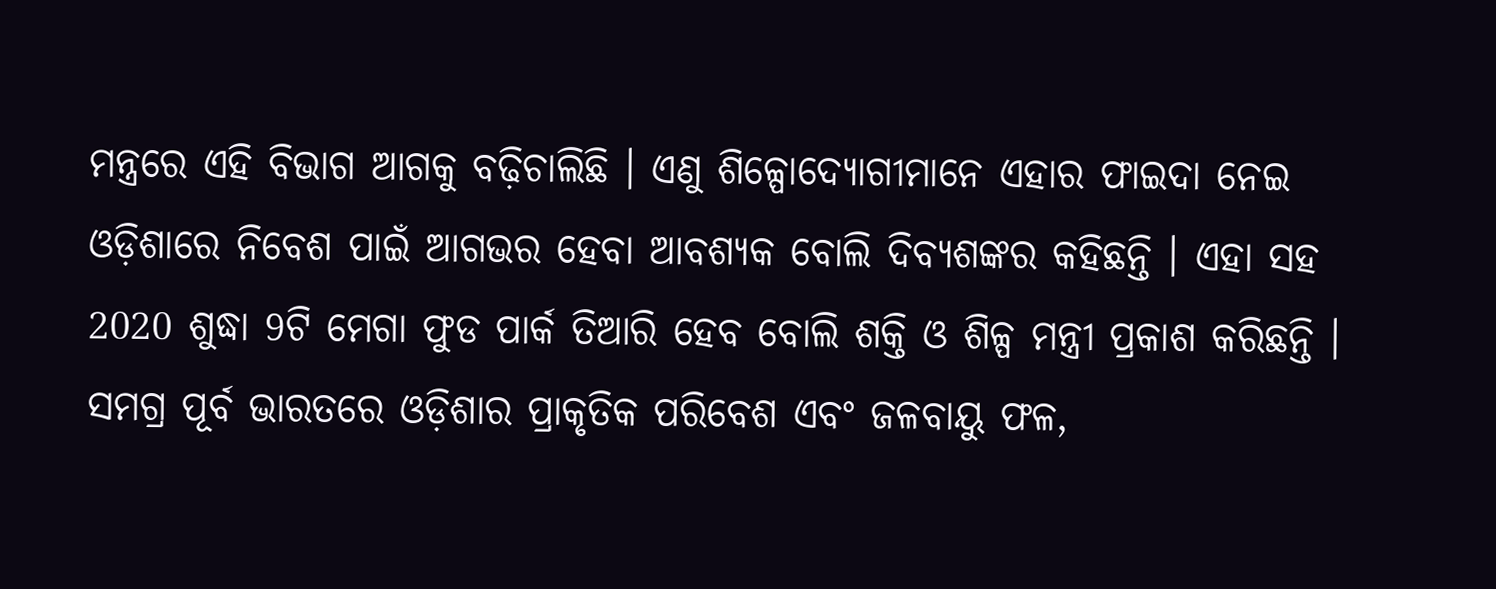ମନ୍ତ୍ରରେ ଏହି ବିଭାଗ ଆଗକୁ ବଢ଼ିଚାଲିଛି । ଏଣୁ ଶିଳ୍ପୋଦ୍ୟୋଗୀମାନେ ଏହାର ଫାଇଦା ନେଇ ଓଡ଼ିଶାରେ ନିବେଶ ପାଇଁ ଆଗଭର ହେବା ଆବଶ୍ୟକ ବୋଲି ଦିବ୍ୟଶଙ୍କର କହିଛନ୍ତି । ଏହା ସହ 2020 ଶୁଦ୍ଧା 9ଟି ମେଗା ଫୁଡ ପାର୍କ ତିଆରି ହେବ ବୋଲି ଶକ୍ତି ଓ ଶିଳ୍ପ ମନ୍ତ୍ରୀ ପ୍ରକାଶ କରିଛନ୍ତି ।
ସମଗ୍ର ପୂର୍ବ ଭାରତରେ ଓଡ଼ିଶାର ପ୍ରାକୃତିକ ପରିବେଶ ଏବଂ ଜଳବାୟୁ ଫଳ,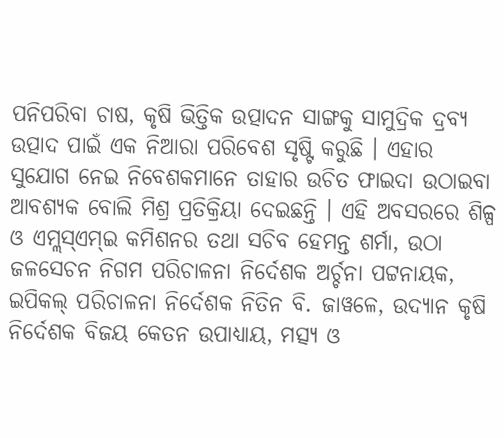ପନିପରିବା ଚାଷ, କୃଷି ଭିତ୍ତିକ ଉତ୍ପାଦନ ସାଙ୍ଗକୁ ସାମୁଦ୍ରିକ ଦ୍ରବ୍ୟ ଉତ୍ପାଦ ପାଇଁ ଏକ ନିଆରା ପରିବେଶ ସୃଷ୍ଟି କରୁଛି । ଏହାର ସୁଯୋଗ ନେଇ ନିବେଶକମାନେ ତାହାର ଉଚିତ ଫାଇଦା ଉଠାଇବା ଆବଶ୍ୟକ ବୋଲି ମିଶ୍ର ପ୍ରତିକ୍ରିୟା ଦେଇଛନ୍ତି । ଏହି ଅବସରରେ ଶିଳ୍ପ ଓ ଏମ୍ଲସ୍ଏମ୍ଇ କମିଶନର ତଥା ସଚିବ ହେମନ୍ତ ଶର୍ମା, ଉଠା ଜଳସେଚନ ନିଗମ ପରିଚାଳନା ନିର୍ଦେଶକ ଅର୍ଚ୍ଚନା ପଟ୍ଟନାୟକ, ଇପିକଲ୍ ପରିଚାଳନା ନିର୍ଦେଶକ ନିତିନ ବି. ଜାୱଳେ, ଉଦ୍ୟାନ କୃଷି ନିର୍ଦେଶକ ବିଜୟ କେତନ ଉପାଧ୍ୟାୟ, ମତ୍ସ୍ୟ ଓ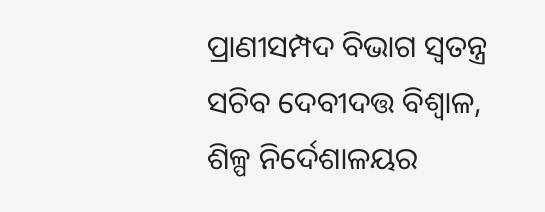ପ୍ରାଣୀସମ୍ପଦ ବିଭାଗ ସ୍ଵତନ୍ତ୍ର ସଚିବ ଦେବୀଦତ୍ତ ବିଶ୍ଵାଳ, ଶିଳ୍ପ ନିର୍ଦେଶାଳୟର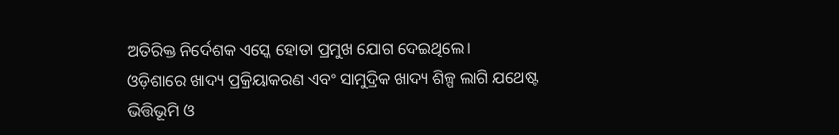ଅତିରିକ୍ତ ନିର୍ଦେଶକ ଏସ୍କେ ହୋତା ପ୍ରମୁଖ ଯୋଗ ଦେଇଥିଲେ।
ଓଡ଼ିଶାରେ ଖାଦ୍ୟ ପ୍ରକ୍ରିୟାକରଣ ଏବଂ ସାମୁଦ୍ରିକ ଖାଦ୍ୟ ଶିଳ୍ପ ଲାଗି ଯଥେଷ୍ଟ ଭିତ୍ତିଭୂମି ଓ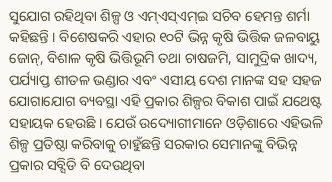ସୁଯୋଗ ରହିଥିବା ଶିଳ୍ପ ଓ ଏମ୍ଏସ୍ଏମ୍ଇ ସଚିବ ହେମନ୍ତ ଶର୍ମା କହିଛନ୍ତି । ବିଶେଷକରି ଏହାର ୧୦ଟି ଭିନ୍ନ କୃଷି ଭିତ୍ତିକ ଜଳବାୟୁ ଜୋନ୍, ବିଶାଳ କୃଷି ଭିତ୍ତିଭୂମି ତଥା ଚାଷଜମି, ସାମୁଦ୍ରିକ ଖାଦ୍ୟ, ପର୍ଯ୍ୟାପ୍ତ ଶୀତଳ ଭଣ୍ଡାର ଏବଂ ଏସୀୟ ଦେଶ ମାନଙ୍କ ସହ ସହଜ ଯୋଗାଯୋଗ ବ୍ୟବସ୍ଥା ଏହି ପ୍ରକାର ଶିଳ୍ପର ବିକାଶ ପାଇଁ ଯଥେଷ୍ଟ ସହାୟକ ହେଉଛି । ଯେଉଁ ଉଦ୍ୟୋଗୀମାନେ ଓଡ଼ିଶାରେ ଏହିଭଳି ଶିଳ୍ପ ପ୍ରତିଷ୍ଠା କରିବାକୁ ଚାହୁଁଛନ୍ତି ସରକାର ସେମାନଙ୍କୁ ବିଭିନ୍ନ ପ୍ରକାର ସବ୍ସିଡି ବି ଦେଉଥିବା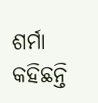ଶର୍ମା କହିଛନ୍ତି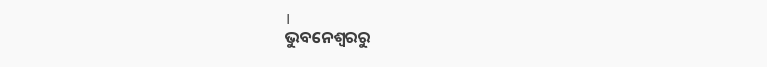।
ଭୁବନେଶ୍ବରରୁ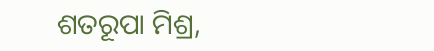ଶତରୂପା ମିଶ୍ର,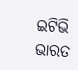ଇଟିଭି ଭାରତ